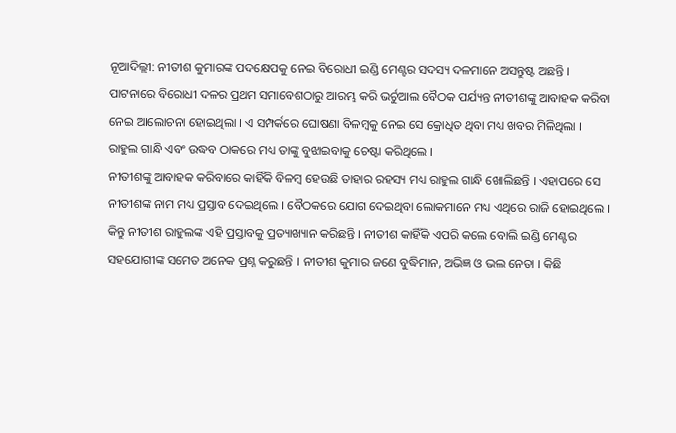ନୂଆଦିଲ୍ଲୀ: ନୀତୀଶ କୁମାରଙ୍କ ପଦକ୍ଷେପକୁ ନେଇ ବିରୋଧୀ ଇଣ୍ଡି ମେଣ୍ଟର ସଦସ୍ୟ ଦଳମାନେ ଅସନ୍ତୁଷ୍ଟ ଅଛନ୍ତି । ପାଟନାରେ ବିରୋଧୀ ଦଳର ପ୍ରଥମ ସମାବେଶଠାରୁ ଆରମ୍ଭ କରି ଭର୍ଚୁଆଲ ବୈଠକ ପର୍ଯ୍ୟନ୍ତ ନୀତୀଶଙ୍କୁ ଆବାହକ କରିବା ନେଇ ଆଲୋଚନା ହୋଇଥିଲା । ଏ ସମ୍ପର୍କରେ ଘୋଷଣା ବିଳମ୍ବକୁ ନେଇ ସେ କ୍ରୋଧିତ ଥିବା ମଧ୍ୟ ଖବର ମିଳିଥିଲା । ରାହୁଲ ଗାନ୍ଧି ଏବଂ ଉଦ୍ଧବ ଠାକରେ ମଧ୍ୟ ତାଙ୍କୁ ବୁଝାଇବାକୁ ଚେଷ୍ଟା କରିଥିଲେ ।
ନୀତୀଶଙ୍କୁ ଆବାହକ କରିବାରେ କାହିଁକି ବିଳମ୍ବ ହେଉଛି ତାହାର ରହସ୍ୟ ମଧ୍ୟ ରାହୁଲ ଗାନ୍ଧି ଖୋଲିଛନ୍ତି । ଏହାପରେ ସେ ନୀତୀଶଙ୍କ ନାମ ମଧ୍ୟ ପ୍ରସ୍ତାବ ଦେଇଥିଲେ । ବୈଠକରେ ଯୋଗ ଦେଇଥିବା ଲୋକମାନେ ମଧ୍ୟ ଏଥିରେ ରାଜି ହୋଇଥିଲେ । କିନ୍ତୁ ନୀତୀଶ ରାହୁଲଙ୍କ ଏହି ପ୍ରସ୍ତାବକୁ ପ୍ରତ୍ୟାଖ୍ୟାନ କରିଛନ୍ତି । ନୀତୀଶ କାହିଁକି ଏପରି କଲେ ବୋଲି ଇଣ୍ଡି ମେଣ୍ଟର ସହଯୋଗୀଙ୍କ ସମେତ ଅନେକ ପ୍ରଶ୍ନ କରୁଛନ୍ତି । ନୀତୀଶ କୁମାର ଜଣେ ବୁଦ୍ଧିମାନ, ଅଭିଜ୍ଞ ଓ ଭଲ ନେତା । କିଛି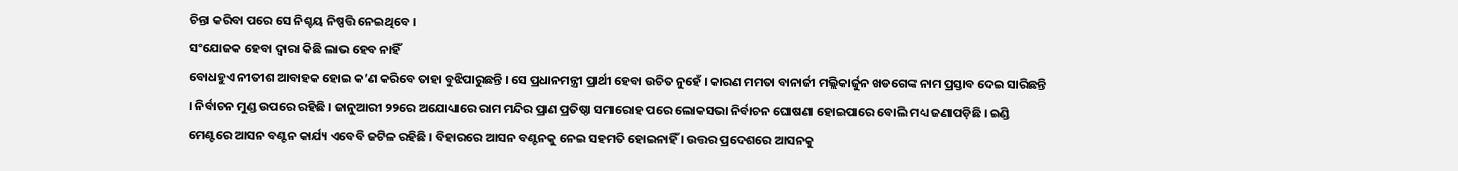ଚିନ୍ତା କରିବା ପରେ ସେ ନିଶ୍ଚୟ ନିଷ୍ପତ୍ତି ନେଇଥିବେ ।
ସଂଯୋଜକ ହେବା ଦ୍ୱାରା କିଛି ଲାଭ ହେବ ନାହିଁ
ବୋଧହୁଏ ନୀତୀଶ ଆବାହକ ହୋଇ କ’ଣ କରିବେ ତାହା ବୁଝିପାରୁଛନ୍ତି । ସେ ପ୍ରଧାନମନ୍ତ୍ରୀ ପ୍ରାର୍ଥୀ ହେବା ଉଚିତ ନୁହେଁ । କାରଣ ମମତା ବାନାର୍ଜୀ ମଲ୍ଲିକାର୍ଜୁନ ଖଡଗେଙ୍କ ନାମ ପ୍ରସ୍ତାବ ଦେଇ ସାରିଛନ୍ତି । ନିର୍ବାଚନ ମୁଣ୍ଡ ଉପରେ ରହିଛି । ଜାନୁଆରୀ ୨୨ରେ ଅଯୋଧ୍ୟାରେ ରାମ ମନ୍ଦିର ପ୍ରାଣ ପ୍ରତିଷ୍ଠା ସମାରୋହ ପରେ ଲୋକସଭା ନିର୍ବାଚନ ଘୋଷଣା ହୋଇପାରେ ବୋଲି ମଧ୍ୟ ଜଣାପଡ଼ିଛି । ଇଣ୍ଡି ମେଣ୍ଟରେ ଆସନ ବଣ୍ଟନ କାର୍ଯ୍ୟ ଏବେବି ଜଟିଳ ରହିଛି । ବିହାରରେ ଆସନ ବଣ୍ଟନକୁ ନେଇ ସହମତି ହୋଇନାହିଁ । ଉତ୍ତର ପ୍ରଦେଶରେ ଆସନକୁ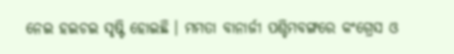ନେଇ ହଇଚଇ ସୃଷ୍ଟି ହୋଇଛି । ମମତା ବାନାର୍ଜୀ ପଶ୍ଚିମବଙ୍ଗରେ କଂଗ୍ରେସ ଓ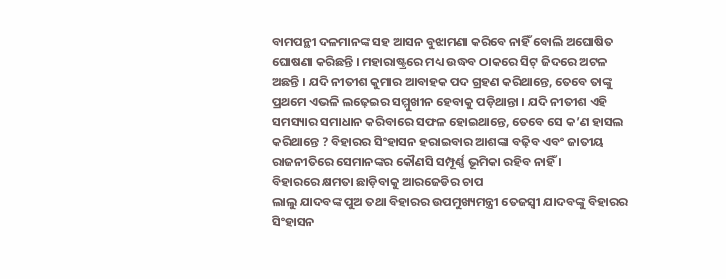ବାମପନ୍ଥୀ ଦଳମାନଙ୍କ ସହ ଆସନ ବୁଝାମଣା କରିବେ ନାହିଁ ବୋଲି ଅଘୋଷିତ ଘୋଷଣା କରିଛନ୍ତି । ମହାରାଷ୍ଟ୍ରରେ ମଧ୍ୟ ଉଦ୍ଧବ ଠାକରେ ସିଟ୍ ଜିଦରେ ଅଟଳ ଅଛନ୍ତି । ଯଦି ନୀତୀଶ କୁମାର ଆବାହକ ପଦ ଗ୍ରହଣ କରିଥାନ୍ତେ, ତେବେ ତାଙ୍କୁ ପ୍ରଥମେ ଏଭଳି ଲଢ଼େଇର ସମ୍ମୁଖୀନ ହେବାକୁ ପଡ଼ିଥାନ୍ତା । ଯଦି ନୀତୀଶ ଏହି ସମସ୍ୟାର ସମାଧାନ କରିବାରେ ସଫଳ ହୋଇଥାନ୍ତେ, ତେବେ ସେ କ’ଣ ହାସଲ କରିଥାନ୍ତେ ? ବିହାରର ସିଂହାସନ ହରାଇବାର ଆଶଙ୍କା ବଢ଼ିବ ଏବଂ ଜାତୀୟ ରାଜନୀତିରେ ସେମାନଙ୍କର କୌଣସି ସମ୍ପୂର୍ଣ୍ଣ ଭୂମିକା ରହିବ ନାହିଁ ।
ବିହାରରେ କ୍ଷମତା ଛାଡ଼ିବାକୁ ଆରଜେଡିର ଚାପ
ଲାଲୁ ଯାଦବଙ୍କ ପୁଅ ତଥା ବିହାରର ଉପମୁଖ୍ୟମନ୍ତ୍ରୀ ତେଜସ୍ୱୀ ଯାଦବଙ୍କୁ ବିହାରର ସିଂହାସନ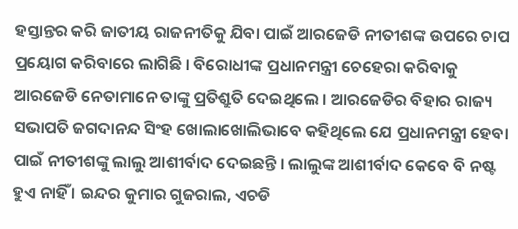ହସ୍ତାନ୍ତର କରି ଜାତୀୟ ରାଜନୀତିକୁ ଯିବା ପାଇଁ ଆରଜେଡି ନୀତୀଶଙ୍କ ଉପରେ ଚାପ ପ୍ରୟୋଗ କରିବାରେ ଲାଗିଛି । ବିରୋଧୀଙ୍କ ପ୍ରଧାନମନ୍ତ୍ରୀ ଚେହେରା କରିବାକୁ ଆରଜେଡି ନେତାମାନେ ତାଙ୍କୁ ପ୍ରତିଶ୍ରୁତି ଦେଇଥିଲେ । ଆରଜେଡିର ବିହାର ରାଜ୍ୟ ସଭାପତି ଜଗଦାନନ୍ଦ ସିଂହ ଖୋଲାଖୋଲିଭାବେ କହିଥିଲେ ଯେ ପ୍ରଧାନମନ୍ତ୍ରୀ ହେବା ପାଇଁ ନୀତୀଶଙ୍କୁ ଲାଲୁ ଆଶୀର୍ବାଦ ଦେଇଛନ୍ତି । ଲାଲୁଙ୍କ ଆଶୀର୍ବାଦ କେବେ ବି ନଷ୍ଟ ହୁଏ ନାହିଁ । ଇନ୍ଦର କୁମାର ଗୁଜରାଲ, ଏଚଡି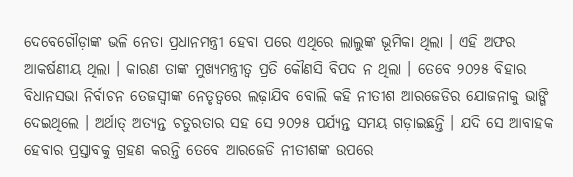ଦେବେଗୌଡ଼ାଙ୍କ ଭଳି ନେତା ପ୍ରଧାନମନ୍ତ୍ରୀ ହେବା ପରେ ଏଥିରେ ଲାଲୁଙ୍କ ଭୂମିକା ଥିଲା । ଏହି ଅଫର ଆକର୍ଷଣୀୟ ଥିଲା । କାରଣ ତାଙ୍କ ମୁଖ୍ୟମନ୍ତ୍ରୀତ୍ୱ ପ୍ରତି କୌଣସି ବିପଦ ନ ଥିଲା । ତେବେ ୨୦୨୫ ବିହାର ବିଧାନସଭା ନିର୍ବାଚନ ତେଜସ୍ୱୀଙ୍କ ନେତୃତ୍ୱରେ ଲଢ଼ାଯିବ ବୋଲି କହି ନୀତୀଶ ଆରଜେଡିର ଯୋଜନାକୁ ଭାଙ୍ଗି ଦେଇଥିଲେ । ଅର୍ଥାତ୍ ଅତ୍ୟନ୍ତ ଚତୁରତାର ସହ ସେ ୨୦୨୫ ପର୍ଯ୍ୟନ୍ତ ସମୟ ଗଡ଼ାଇଛନ୍ତି । ଯଦି ସେ ଆବାହକ ହେବାର ପ୍ରସ୍ତାବକୁ ଗ୍ରହଣ କରନ୍ତି ତେବେ ଆରଜେଡି ନୀତୀଶଙ୍କ ଉପରେ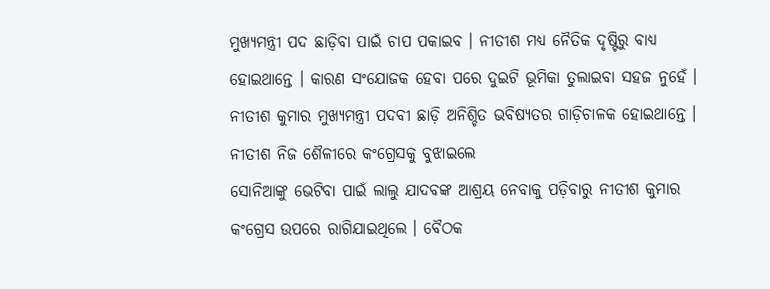ମୁଖ୍ୟମନ୍ତ୍ରୀ ପଦ ଛାଡ଼ିବା ପାଇଁ ଚାପ ପକାଇବ । ନୀତୀଶ ମଧ୍ୟ ନୈତିକ ଦୃଷ୍ଟିରୁ ବାଧ୍ୟ ହୋଇଥାନ୍ତେ । କାରଣ ସଂଯୋଜକ ହେବା ପରେ ଦୁଇଟି ଭୂମିକା ତୁଲାଇବା ସହଜ ନୁହେଁ । ନୀତୀଶ କୁମାର ମୁଖ୍ୟମନ୍ତ୍ରୀ ପଦବୀ ଛାଡ଼ି ଅନିଶ୍ଚିତ ଭବିଷ୍ୟତର ଗାଡ଼ିଚାଳକ ହୋଇଥାନ୍ତେ ।
ନୀତୀଶ ନିଜ ଶୈଳୀରେ କଂଗ୍ରେସକୁ ବୁଝାଇଲେ
ସୋନିଆଙ୍କୁ ଭେଟିବା ପାଇଁ ଲାଲୁ ଯାଦବଙ୍କ ଆଶ୍ରୟ ନେବାକୁ ପଡ଼ିବାରୁ ନୀତୀଶ କୁମାର କଂଗ୍ରେସ ଉପରେ ରାଗିଯାଇଥିଲେ । ବୈଠକ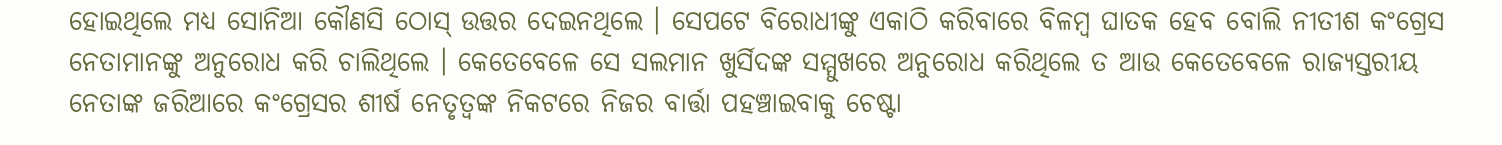ହୋଇଥିଲେ ମଧ୍ୟ ସୋନିଆ କୌଣସି ଠୋସ୍ ଉତ୍ତର ଦେଇନଥିଲେ । ସେପଟେ ବିରୋଧୀଙ୍କୁ ଏକାଠି କରିବାରେ ବିଳମ୍ବ ଘାତକ ହେବ ବୋଲି ନୀତୀଶ କଂଗ୍ରେସ ନେତାମାନଙ୍କୁ ଅନୁରୋଧ କରି ଚାଲିଥିଲେ । କେତେବେଳେ ସେ ସଲମାନ ଖୁର୍ସିଦଙ୍କ ସମ୍ମୁଖରେ ଅନୁରୋଧ କରିଥିଲେ ତ ଆଉ କେତେବେଳେ ରାଜ୍ୟସ୍ତରୀୟ ନେତାଙ୍କ ଜରିଆରେ କଂଗ୍ରେସର ଶୀର୍ଷ ନେତୃତ୍ୱଙ୍କ ନିକଟରେ ନିଜର ବାର୍ତ୍ତା ପହଞ୍ଚାଇବାକୁ ଚେଷ୍ଟା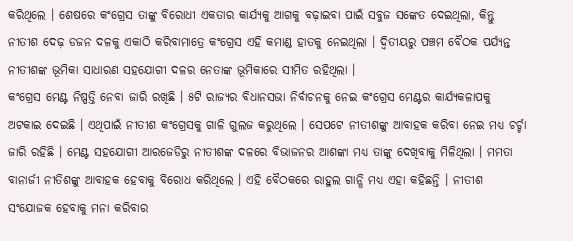କରିଥିଲେ । ଶେଷରେ କଂଗ୍ରେସ ତାଙ୍କୁ ବିରୋଧୀ ଏକତାର କାର୍ଯ୍ୟକୁ ଆଗକୁ ବଢ଼ାଇବା ପାଇଁ ସବୁଜ ସଙ୍କେତ ଦେଇଥିଲା, କିନ୍ତୁ ନୀତୀଶ ଦେଢ଼ ଡଜନ ଦଳକୁ ଏକାଠି କରିବାମାତ୍ରେ କଂଗ୍ରେସ ଏହି କମାଣ୍ଡ ହାତକୁ ନେଇଥିଲା । ଦ୍ୱିତୀୟରୁ ପଞ୍ଚମ ବୈଠକ ପର୍ଯ୍ୟନ୍ତ ନୀତୀଶଙ୍କ ଭୂମିକା ସାଧାରଣ ସହଯୋଗୀ ଦଳର ନେତାଙ୍କ ଭୂମିକାରେ ସୀମିତ ରହିଥିଲା ।
କଂଗ୍ରେସ ମେଣ୍ଟ ନିଷ୍ପତ୍ତି ନେବା ଜାରି ରଖିଛି । ୫ଟି ରାଜ୍ୟର ବିଧାନସଭା ନିର୍ବାଚନକୁ ନେଇ କଂଗ୍ରେସ ମେଣ୍ଟର କାର୍ଯ୍ୟକଳାପକୁ ଅଟକାଇ ଦେଇଛି । ଏଥିପାଇଁ ନୀତୀଶ କଂଗ୍ରେସକୁ ଗାଳି ଗୁଲଜ କରୁଥିଲେ । ସେପଟେ ନୀତୀଶଙ୍କୁ ଆବାହକ କରିବା ନେଇ ମଧ୍ୟ ଚର୍ଚ୍ଚା ଜାରି ରହିଛି । ମେଣ୍ଟ ସହଯୋଗୀ ଆରଜେଡିରୁ ନୀତୀଶଙ୍କ ଦଳରେ ବିଭାଜନର ଆଶଙ୍କା ମଧ୍ୟ ତାଙ୍କୁ ଦେଖିବାକୁ ମିଳିଥିଲା । ମମତା ବାନାର୍ଜୀ ନୀତିଶଙ୍କୁ ଆବାହକ ହେବାକୁ ବିରୋଧ କରିଥିଲେ । ଏହି ବୈଠକରେ ରାହୁଲ ଗାନ୍ଧି ମଧ୍ୟ ଏହା କହିଛନ୍ତି । ନୀତୀଶ ସଂଯୋଜକ ହେବାକୁ ମନା କରିବାର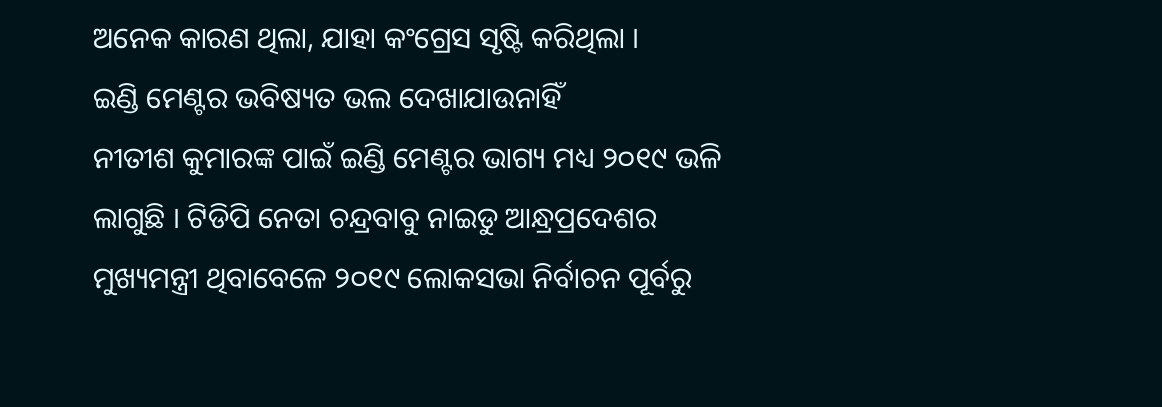ଅନେକ କାରଣ ଥିଲା, ଯାହା କଂଗ୍ରେସ ସୃଷ୍ଟି କରିଥିଲା ।
ଇଣ୍ଡି ମେଣ୍ଟର ଭବିଷ୍ୟତ ଭଲ ଦେଖାଯାଉନାହିଁ
ନୀତୀଶ କୁମାରଙ୍କ ପାଇଁ ଇଣ୍ଡି ମେଣ୍ଟର ଭାଗ୍ୟ ମଧ୍ୟ ୨୦୧୯ ଭଳି ଲାଗୁଛି । ଟିଡିପି ନେତା ଚନ୍ଦ୍ରବାବୁ ନାଇଡୁ ଆନ୍ଧ୍ରପ୍ରଦେଶର ମୁଖ୍ୟମନ୍ତ୍ରୀ ଥିବାବେଳେ ୨୦୧୯ ଲୋକସଭା ନିର୍ବାଚନ ପୂର୍ବରୁ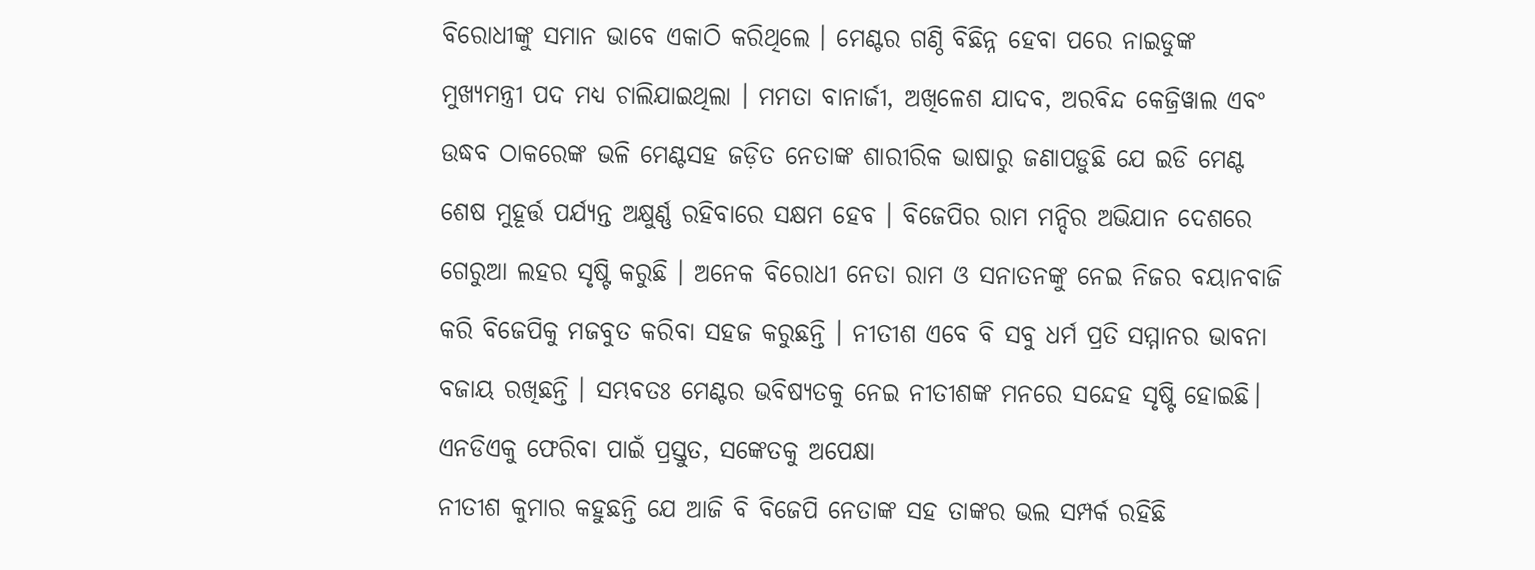ବିରୋଧୀଙ୍କୁ ସମାନ ଭାବେ ଏକାଠି କରିଥିଲେ । ମେଣ୍ଟର ଗଣ୍ଠି ବିଛିନ୍ନ ହେବା ପରେ ନାଇଡୁଙ୍କ ମୁଖ୍ୟମନ୍ତ୍ରୀ ପଦ ମଧ୍ୟ ଚାଲିଯାଇଥିଲା । ମମତା ବାନାର୍ଜୀ, ଅଖିଳେଶ ଯାଦବ, ଅରବିନ୍ଦ କେଜ୍ରିୱାଲ ଏବଂ ଉଦ୍ଧବ ଠାକରେଙ୍କ ଭଳି ମେଣ୍ଟସହ ଜଡ଼ିତ ନେତାଙ୍କ ଶାରୀରିକ ଭାଷାରୁ ଜଣାପଡ଼ୁଛି ଯେ ଇଡି ମେଣ୍ଟ ଶେଷ ମୁହୂର୍ତ୍ତ ପର୍ଯ୍ୟନ୍ତ ଅକ୍ଷୁର୍ଣ୍ଣ ରହିବାରେ ସକ୍ଷମ ହେବ । ବିଜେପିର ରାମ ମନ୍ଦିର ଅଭିଯାନ ଦେଶରେ ଗେରୁଆ ଲହର ସୃଷ୍ଟି କରୁଛି । ଅନେକ ବିରୋଧୀ ନେତା ରାମ ଓ ସନାତନଙ୍କୁ ନେଇ ନିଜର ବୟାନବାଜି କରି ବିଜେପିକୁ ମଜବୁତ କରିବା ସହଜ କରୁଛନ୍ତି । ନୀତୀଶ ଏବେ ବି ସବୁ ଧର୍ମ ପ୍ରତି ସମ୍ମାନର ଭାବନା ବଜାୟ ରଖିଛନ୍ତି । ସମ୍ଭବତଃ ମେଣ୍ଟର ଭବିଷ୍ୟତକୁ ନେଇ ନୀତୀଶଙ୍କ ମନରେ ସନ୍ଦେହ ସୃଷ୍ଟି ହୋଇଛି।
ଏନଡିଏକୁ ଫେରିବା ପାଇଁ ପ୍ରସ୍ତୁତ, ସଙ୍କେତକୁ ଅପେକ୍ଷା
ନୀତୀଶ କୁମାର କହୁଛନ୍ତି ଯେ ଆଜି ବି ବିଜେପି ନେତାଙ୍କ ସହ ତାଙ୍କର ଭଲ ସମ୍ପର୍କ ରହିଛି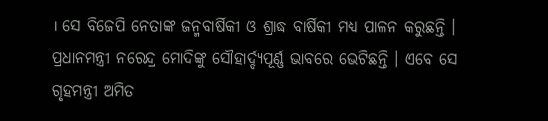। ସେ ବିଜେପି ନେତାଙ୍କ ଜନ୍ମବାର୍ଷିକୀ ଓ ଶ୍ରାଦ୍ଧ ବାର୍ଷିକୀ ମଧ୍ୟ ପାଳନ କରୁଛନ୍ତି । ପ୍ରଧାନମନ୍ତ୍ରୀ ନରେନ୍ଦ୍ର ମୋଦିଙ୍କୁ ସୌହାର୍ଦ୍ଦ୍ୟପୂର୍ଣ୍ଣ ଭାବରେ ଭେଟିଛନ୍ତି । ଏବେ ସେ ଗୃହମନ୍ତ୍ରୀ ଅମିତ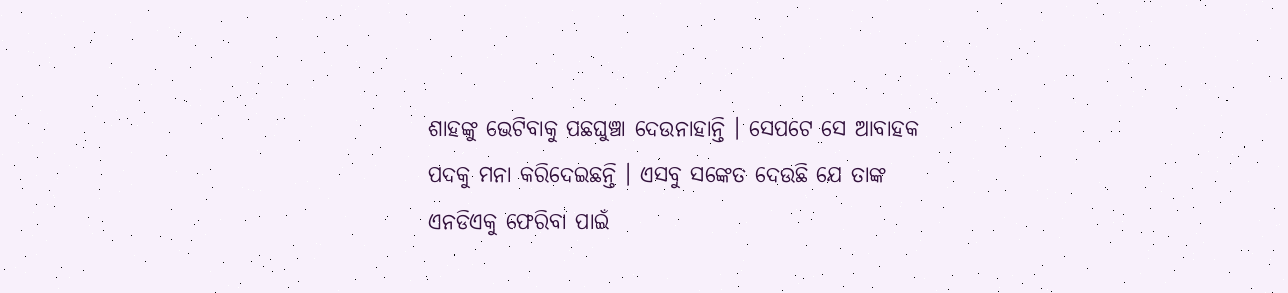ଶାହଙ୍କୁ ଭେଟିବାକୁ ପଛଘୁଞ୍ଚା ଦେଉନାହାନ୍ତି । ସେପଟେ ସେ ଆବାହକ ପଦକୁ ମନା କରିଦେଇଛନ୍ତି । ଏସବୁ ସଙ୍କେତ ଦେଉଛି ଯେ ତାଙ୍କ ଏନଡିଏକୁ ଫେରିବା ପାଇଁ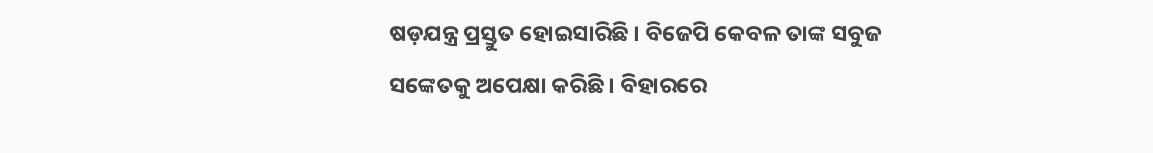ଷଡ଼ଯନ୍ତ୍ର ପ୍ରସ୍ତୁତ ହୋଇସାରିଛି । ବିଜେପି କେବଳ ତାଙ୍କ ସବୁଜ ସଙ୍କେତକୁ ଅପେକ୍ଷା କରିଛି । ବିହାରରେ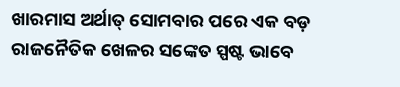ଖାରମାସ ଅର୍ଥାତ୍ ସୋମବାର ପରେ ଏକ ବଡ଼ ରାଜନୈତିକ ଖେଳର ସଙ୍କେତ ସ୍ପଷ୍ଟ ଭାବେ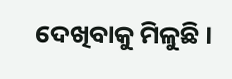ଦେଖିବାକୁ ମିଳୁଛି ।